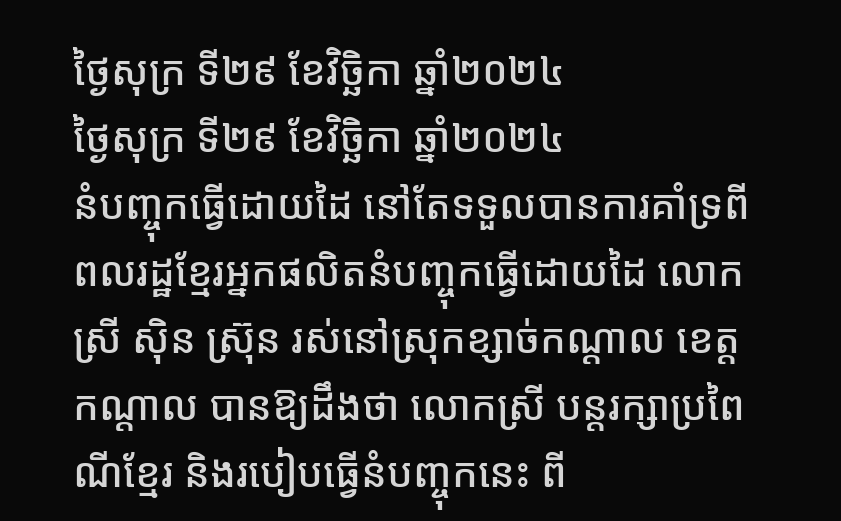ថ្ងៃសុក្រ ទី២៩ ខែវិច្ឆិកា ឆ្នាំ២០២៤
ថ្ងៃសុក្រ ទី២៩ ខែវិច្ឆិកា ឆ្នាំ២០២៤
នំបញ្ចុកធ្វើដោយដៃ នៅតែទទួលបានការគាំទ្រពីពលរដ្ឋខ្មែរអ្នកផលិតនំបញ្ចុកធ្វើដោយដៃ លោកស្រី ស៊ិន ស៊្រុន រស់នៅស្រុកខ្សាច់កណ្តាល ខេត្តកណ្តាល បានឱ្យដឹងថា លោកស្រី បន្តរក្សាប្រពៃណីខ្មែរ និងរបៀបធ្វើនំបញ្ចុកនេះ ពី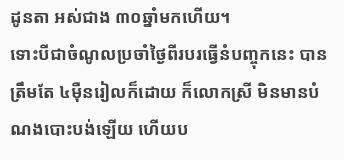ដូនតា អស់ជាង ៣០ឆ្នាំមកហើយ។
ទោះបីជាចំណូលប្រចាំថ្ងៃពីរបរធ្វើនំបញ្ចុកនេះ បានត្រឹមតែ ៤ម៉ឺនរៀលក៏ដោយ ក៏លោកស្រី មិនមានបំណងបោះបង់ឡើយ ហើយប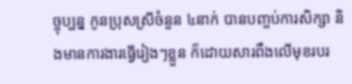ច្ចុប្បន្ន កូនប្រុសស្រីចំនួន ៤នាក់ បានបញ្ចប់ការសិក្សា និងមានការងារធ្វើរៀងៗខ្លួន ក៏ដោយសារពឹងលើមុខរបរ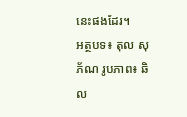នេះផងដែរ។
អត្ថបទ៖ តុល សុភ័ណ រូបភាព៖ ឆិល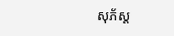សុភ័ស្ត